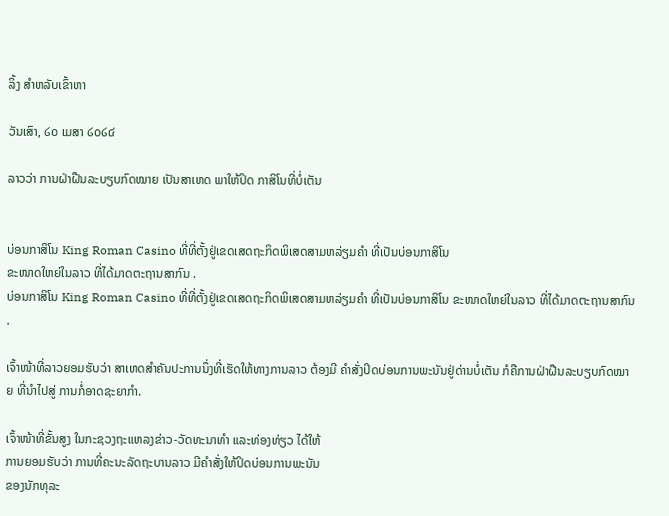ລິ້ງ ສຳຫລັບເຂົ້າຫາ

ວັນເສົາ, ໒໐ ເມສາ ໒໐໒໔

ລາວວ່າ ການຝ່າຝືນລະບຽບກົດໝາຍ ເປັນສາເຫດ ພາໃຫ້ປິດ ກາສິໂນທີ່ບໍ່ເຕັນ


ບ່ອນກາສິໂນ King Roman Casino ທີ່ທີ່ຕັ້ງຢູ່ເຂດເສດຖະກິດພິເສດສາມຫລ່ຽມຄໍາ ທີ່ເປັນບ່ອນກາສິໂນ
ຂະໜາດໃຫຍ່ໃນລາວ ທີ່ໄດ້ມາດຕະຖານສາກົນ .
ບ່ອນກາສິໂນ King Roman Casino ທີ່ທີ່ຕັ້ງຢູ່ເຂດເສດຖະກິດພິເສດສາມຫລ່ຽມຄໍາ ທີ່ເປັນບ່ອນກາສິໂນ ຂະໜາດໃຫຍ່ໃນລາວ ທີ່ໄດ້ມາດຕະຖານສາກົນ .

ເຈົ້າໜ້າທີ່ລາວຍອມຮັບວ່າ ສາເຫດສໍາຄັນປະການນຶ່ງທີ່ເຮັດໃຫ້ທາງການລາວ ຕ້ອງມີ ຄໍາສັ່ງປິດບ່ອນການພະນັນຢູ່ດ່ານບໍ່ເຕັນ ກໍຄືການຝ່າຝືນລະບຽບກົດໝາຍ ທີ່ນໍາໄປສູ່ ການກໍ່ອາດຊະຍາກໍາ.

ເຈົ້າໜ້າທີ່ຂັ້ນສູງ ໃນກະຊວງຖະແຫລງຂ່າວ-ວັດທະນາທໍາ ແລະທ່ອງທ່ຽວ ໄດ້ໃຫ້
ການຍອມຮັບວ່າ ການທີ່ຄະນະລັດຖະບານລາວ ມີຄໍາສັ່ງໃຫ້ປິດບ່ອນການພະນັນ
ຂອງນັກທຸລະ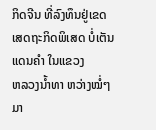ກິດຈີນ ທີ່ລົງທຶນຢູ່ເຂດເສດຖະກິດພິເສດ ບໍ່ເຕັນແດນຄໍາ ໃນແຂວງ
ຫລວງນໍ້າທາ ຫວ່າງໝໍ່ໆມາ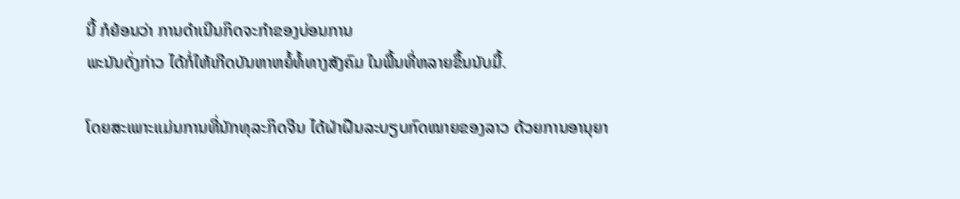ນີ້ ກໍຍ້ອນວ່າ ການດໍາເນີນກິດຈະກໍາຂອງບ່ອນການ
ພະນັນດັ່ງກ່າວ ໄດ້ກໍ່ໃຫ້ເກີດບັນຫາຫຍໍ້ທໍ້ທາງສັງຄົມ ໃນພື້ນທີ່ຫລາຍຂຶ້ນນັບມື້.

ໂດຍສະເພາະແມ່ນການທີ່ນັກທຸລະກິດຈີນ ໄດ້ຝ່າຝືນລະບຽບກົດໝາຍຂອງລາວ ດ້ວຍການອານຸຍາ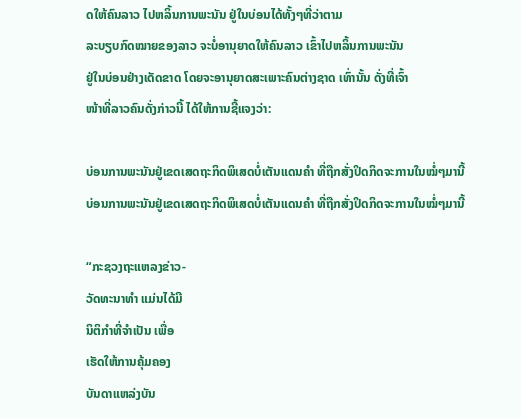ດໃຫ້ຄົນລາວ ໄປຫລິ້ນການພະນັນ ຢູ່ໃນບ່ອນໄດ້ທັ້ງໆທີ່ວ່າຕາມ
ລະບຽບກົດໝາຍຂອງລາວ ຈະບໍ່ອານຸຍາດໃຫ້ຄົນລາວ ເຂົ້າໄປຫລິ້ນການພະນັນ
ຢູ່ໃນບ່ອນຢ່າງເດັດຂາດ ໂດຍຈະອານຸຍາດສະເພາະຄົນຕ່າງຊາດ ເທົ່ານັ້ນ ດັ່ງທີ່ເຈົ້າ
ໜ້າທີ່ລາວຄົນດັ່ງກ່າວນີ້ ໄດ້ໃຫ້ການຊີ້ແຈງວ່າ:

ບ່ອນການພະນັນຢູ່ເຂດເສດຖະກິດພິເສດບໍ່ເຕັນແດນຄໍາ ທີ່ຖືກສັ່ງປິດກິດຈະການໃນໝໍ່ໆມານີ້
ບ່ອນການພະນັນຢູ່ເຂດເສດຖະກິດພິເສດບໍ່ເຕັນແດນຄໍາ ທີ່ຖືກສັ່ງປິດກິດຈະການໃນໝໍ່ໆມານີ້

“ກະຊວງຖະແຫລງຂ່າວ-
ວັດທະນາທໍາ ແມ່ນໄດ້ມີ
ນິຕິກໍາທີ່ຈໍາເປັນ ເພື່ອ
ເຮັດໃຫ້ການຄຸ້ມຄອງ
ບັນດາແຫລ່ງບັນ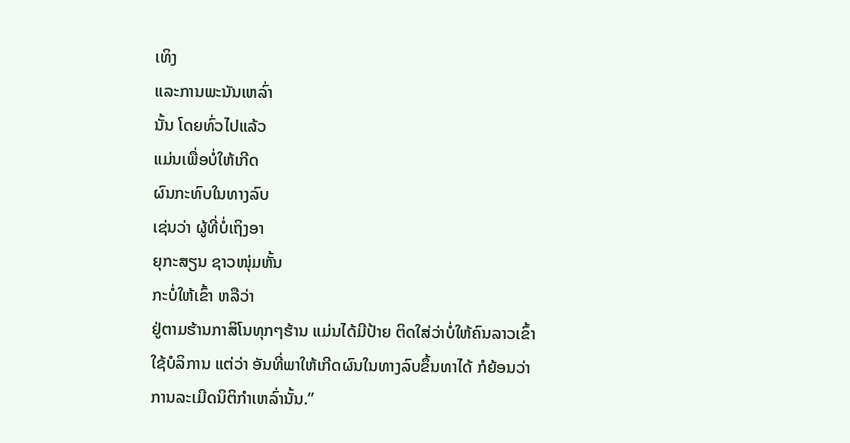ເທິງ
ແລະການພະນັນເຫລົ່າ
ນັ້ນ ໂດຍທົ່ວໄປແລ້ວ
ແມ່ນເພື່ອບໍ່ໃຫ້ເກີດ
ຜົນກະທົບໃນທາງລົບ
ເຊ່ນວ່າ ຜູ້ທີ່ບໍ່ເຖິງອາ
ຍຸກະສຽນ ຊາວໜຸ່ມຫັ້ນ
ກະບໍ່ໃຫ້ເຂົ້າ ຫລືວ່າ
ຢູ່ຕາມຮ້ານກາສິໂນທຸກໆຮ້ານ ແມ່ນໄດ້ມີປ້າຍ ຕິດໃສ່ວ່າບໍ່ໃຫ້ຄົນລາວເຂົ້າ
ໃຊ້ບໍລິການ ແຕ່ວ່າ ອັນທີ່ພາໃຫ້ເກີດຜົນໃນທາງລົບຂຶ້ນທາໄດ້ ກໍຍ້ອນວ່າ
ການລະເມີດນິຕິກໍາເຫລົ່ານັ້ນ.”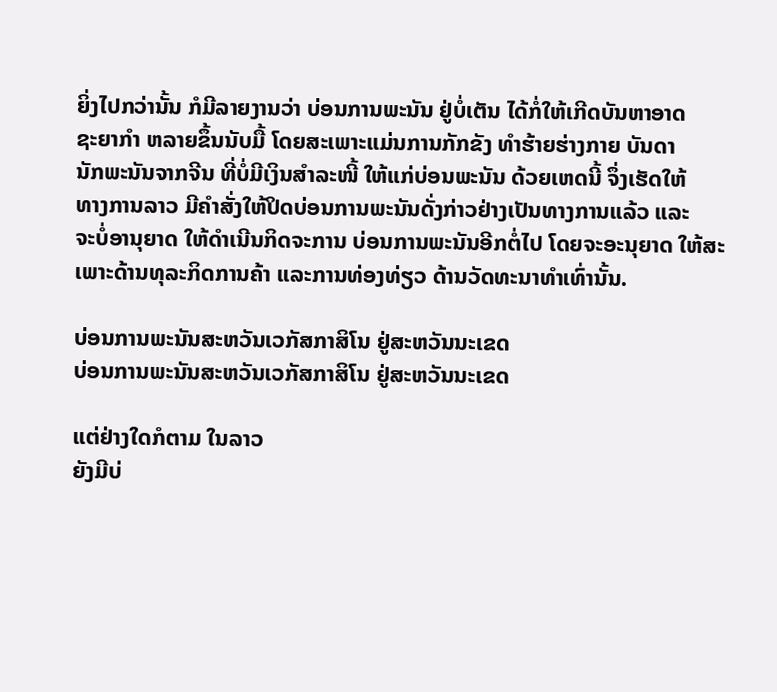ຍິ່ງໄປກວ່ານັ້ນ ກໍມີລາຍງານວ່າ ບ່ອນການພະນັນ ຢູ່ບໍ່ເຕັນ ໄດ້ກໍ່ໃຫ້ເກີດບັນຫາອາດ
ຊະຍາກໍາ ຫລາຍຂຶ້ນນັບມື້ ໂດຍສະເພາະແມ່ນການກັກຂັງ ທໍາຮ້າຍຮ່າງກາຍ ບັນດາ
ນັກພະນັນຈາກຈີນ ທີ່ບໍ່ມີເງິນສໍາລະໜີ້ ໃຫ້ແກ່ບ່ອນພະນັນ ດ້ວຍເຫດນີ້ ຈຶ່ງເຮັດໃຫ້
ທາງການລາວ ມີຄໍາສັ່ງໃຫ້ປິດບ່ອນການພະນັນດັ່ງກ່າວຢ່າງເປັນທາງການແລ້ວ ແລະ
ຈະບໍ່ອານຸຍາດ ໃຫ້ດໍາເນີນກິດຈະການ ບ່ອນການພະນັນອີກຕໍ່ໄປ ໂດຍຈະອະນຸຍາດ ໃຫ້ສະເພາະດ້ານທຸລະກິດການຄ້າ ແລະການທ່ອງທ່ຽວ ດ້ານວັດທະນາທໍາເທົ່ານັ້ນ.

ບ່ອນການພະນັນສະຫວັນເວກັສກາສິໂນ ຢູ່ສະຫວັນນະເຂດ
ບ່ອນການພະນັນສະຫວັນເວກັສກາສິໂນ ຢູ່ສະຫວັນນະເຂດ

ແຕ່ຢ່າງໃດກໍຕາມ ໃນລາວ
ຍັງມີບ່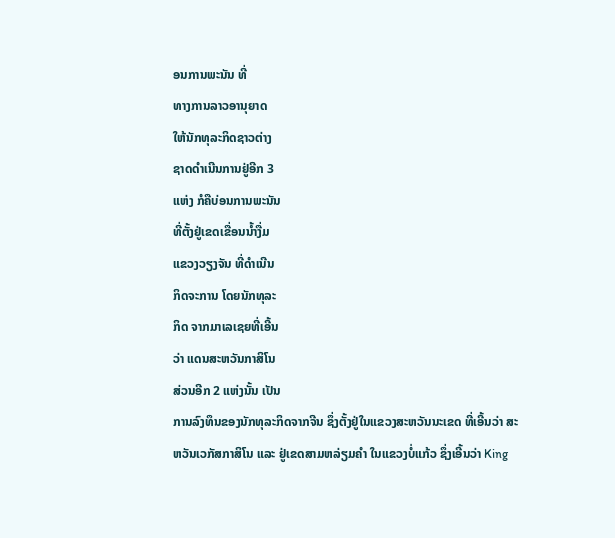ອນການພະນັນ ທີ່
ທາງການລາວອານຸຍາດ
ໃຫ້ນັກທຸລະກິດຊາວຕ່າງ
ຊາດດໍາເນີນການຢູ່ອີກ 3
ແຫ່ງ ກໍຄືບ່ອນການພະນັນ
ທີ່ຕັ້ງຢູ່ເຂດເຂື່ອນນໍ້າງື່ມ
ແຂວງວຽງຈັນ ທີ່ດໍາເນີນ
ກິດຈະການ ໂດຍນັກທຸລະ
ກິດ ຈາກມາເລເຊຍທີ່ເອີ້ນ
ວ່າ ແດນສະຫວັນກາສິໂນ
ສ່ວນອີກ 2 ແຫ່ງນັ້ນ ເປັນ
ການລົງທຶນຂອງນັກທຸລະກິດຈາກຈີນ ຊຶ່ງຕັ້ງຢູ່ໃນແຂວງສະຫວັນນະເຂດ ທີ່ເອີ້ນວ່າ ສະ
ຫວັນເວກັສກາສິໂນ ແລະ ຢູ່ເຂດສາມຫລ່ຽມຄໍາ ໃນແຂວງບໍ່ແກ້ວ ຊຶ່ງເອີ້ນວ່າ King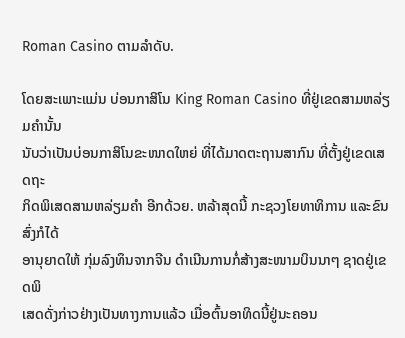Roman Casino ຕາມລໍາດັບ.

ໂດຍສະເພາະແມ່ນ ບ່ອນກາສິໂນ King Roman Casino ທີ່ຢູ່ເຂດສາມຫລ່ຽມຄໍານັ້ນ
ນັບວ່າເປັນບ່ອນກາສິໂນຂະໜາດໃຫຍ່ ທີ່ໄດ້ມາດຕະຖານສາກົນ ທີ່ຕັ້ງຢູ່ເຂດເສດຖະ
ກິດພິເສດສາມຫລ່ຽມຄໍາ ອີກດ້ວຍ. ຫລ້າສຸດນີ້ ກະຊວງໂຍທາທິການ ແລະຂົນສົ່ງກໍໄດ້
ອານຸຍາດໃຫ້ ກຸ່ມລົງທຶນຈາກຈີນ ດໍາເນີນການກໍ່ສ້າງສະໜາມບິນນາໆ ຊາດຢູ່ເຂດພິ
ເສດດັ່ງກ່າວຢ່າງເປັນທາງການແລ້ວ ເມື່ອຕົ້ນອາທິດນີ້ຢູ່ນະຄອນ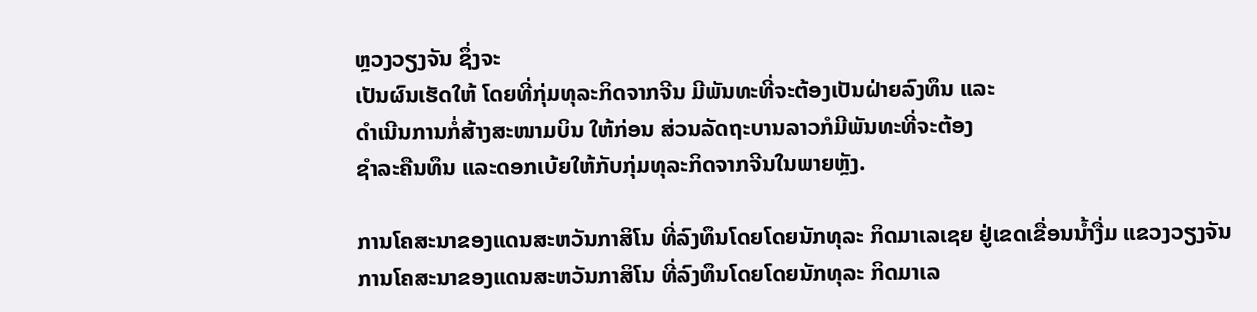ຫຼວງວຽງຈັນ ຊຶ່ງຈະ
ເປັນຜົນເຮັດໃຫ້ ໂດຍທີ່ກຸ່ມທຸລະກິດຈາກຈີນ ມີພັນທະທີ່ຈະຕ້ອງເປັນຝ່າຍລົງທຶນ ແລະ
ດໍາເນີນການກໍ່ສ້າງສະໜາມບິນ ໃຫ້ກ່ອນ ສ່ວນລັດຖະບານລາວກໍມີພັນທະທີ່ຈະຕ້ອງ
ຊໍາລະຄືນທຶນ ແລະດອກເບ້ຍໃຫ້ກັບກຸ່ມທຸລະກິດຈາກຈີນໃນພາຍຫຼັງ.

ການໂຄສະນາຂອງແດນສະຫວັນກາສິໂນ ທີ່ລົງທຶນໂດຍໂດຍນັກທຸລະ ກິດມາເລເຊຍ ຢູ່ເຂດເຂື່ອນນໍ້າງື່ມ ແຂວງວຽງຈັນ
ການໂຄສະນາຂອງແດນສະຫວັນກາສິໂນ ທີ່ລົງທຶນໂດຍໂດຍນັກທຸລະ ກິດມາເລ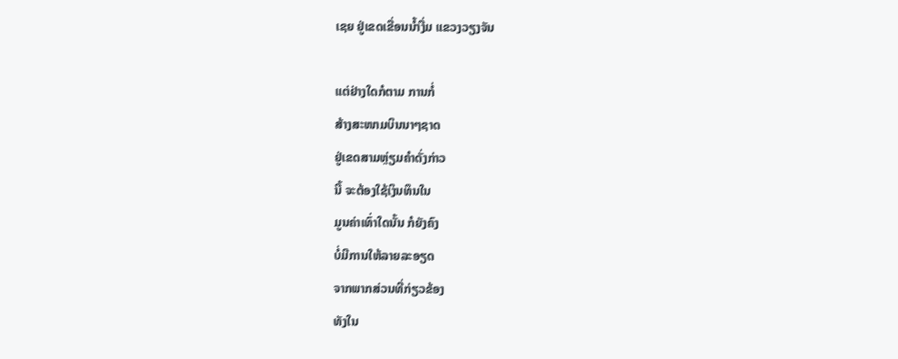ເຊຍ ຢູ່ເຂດເຂື່ອນນໍ້າງື່ມ ແຂວງວຽງຈັນ

ແຕ່ຢ່າງໃດກໍຕາມ ການກໍ່
ສ້າງສະໜາມບິນນາໆຊາດ
ຢູ່ເຂດສາມຫຼ່ຽມຄໍາດັ່ງກ່າວ
ນີ້ ຈະຕ້ອງໃຊ້ເງິນທຶນໃນ
ມູນຄ່າເທົ່າໃດນັ້ນ ກໍຍັງຄົງ
ບໍ່ມີການໃຫ້ລາຍລະອຽດ
ຈາກພາກສ່ວນທີ່ກ່ຽວຂ້ອງ
ທັງໃນ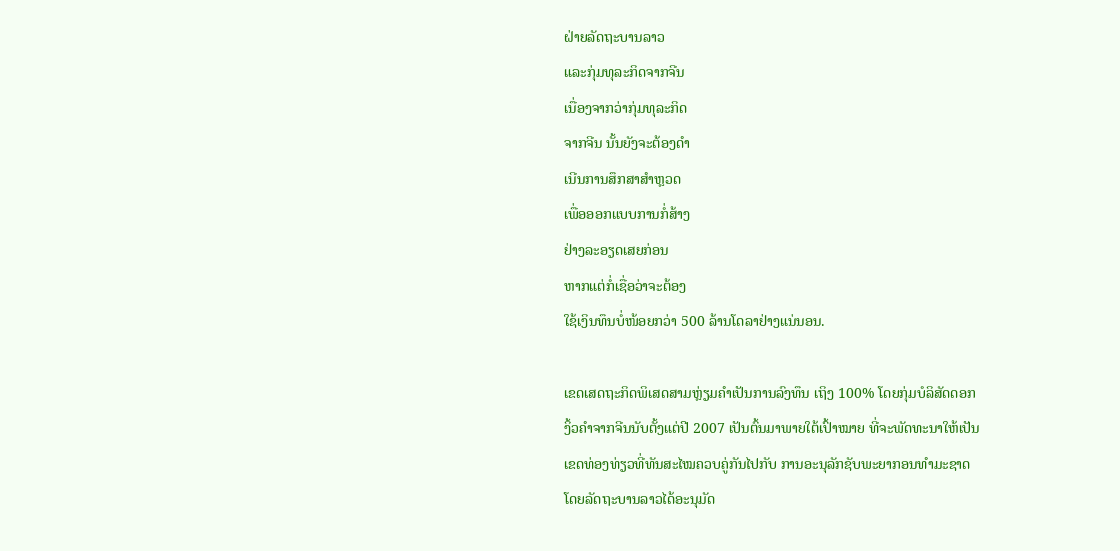ຝ່າຍລັດຖະບານລາວ
ແລະກຸ່ມທຸລະກິດຈາກຈີນ
ເນື່ອງຈາກວ່າກຸ່ມທຸລະກິດ
ຈາກຈີນ ນັ້ນຍັງຈະຕ້ອງດໍາ
ເນີນການສຶກສາສໍາຫຼວດ
ເພື່ອອອກແບບການກໍ່ສ້າງ
ຢ່າງລະອຽດເສຍກ່ອນ
ຫາກແຕ່ກໍ່ເຊື່ອວ່າຈະຕ້ອງ
ໃຊ້ເງິນທຶນບໍ່ໜ້ອຍກວ່າ 500 ລ້ານໂດລາຢ່າງແນ່ນອນ.

ເຂດເສດຖະກິດພິເສດສາມຫຼ່ຽມຄໍາເປັນການລົງທຶນ ເຖິງ 100% ໂດຍກຸ່ມບໍລິສັດດອກ
ງິ້ວຄໍາຈາກຈີນນັບຕັ້ງແຕ່ປີ 2007 ເປັນຕົ້ນມາພາຍໃຕ້ເປົ້າໝາຍ ທີ່ຈະພັດທະນາໃຫ້ເປັນ
ເຂດທ່ອງທ່ຽວທີ່ທັນສະໄໝຄວບຄູ່ກັນໄປກັບ ການອະນຸລັກຊັບພະຍາກອນທໍາມະຊາດ
ໂດຍລັດຖະບານລາວໄດ້ອະນຸມັດ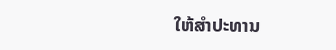ໃຫ້ສໍາປະທານ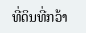ທີ່ດິນທີ່ກວ້າ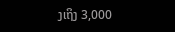ງເຖິງ 3,000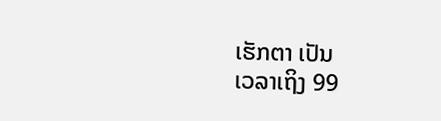ເຮັກຕາ ເປັນ
ເວລາເຖິງ 99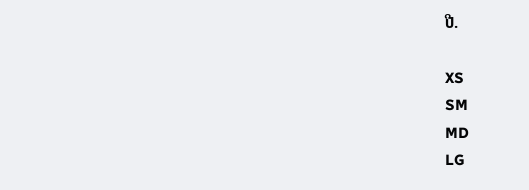ປີ.

XS
SM
MD
LG